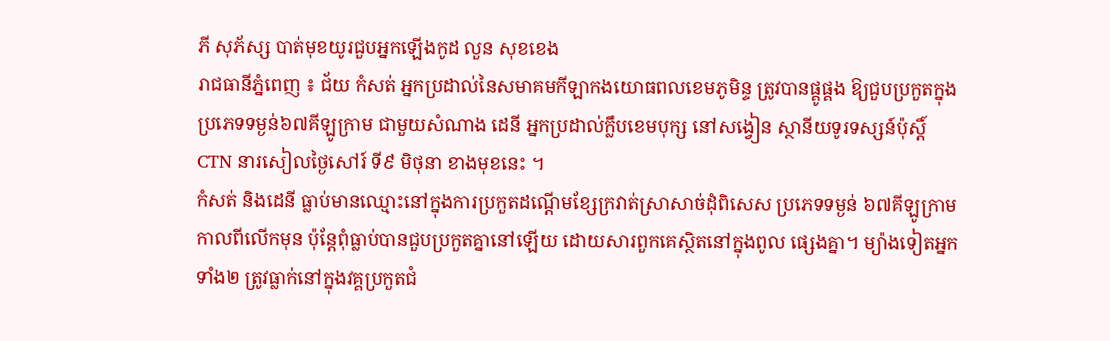ភី សុភ័ស្ស បាត់មុខយូរជួបអ្នកឡើងកូដ លួន សុខខេង
រាជធានីភ្នំពេញ ៖ ជ័យ កំសត់ អ្នកប្រដាល់នៃសមាគមកីឡាកងយោធពលខេមភូមិន្ទ ត្រូវបានផ្គូផ្គង ឱ្យជួបប្រកួតក្នុងប្រភេទទម្ងន់៦៧គីឡូក្រាម ជាមួយសំណាង ដេនី អ្នកប្រដាល់ក្លឹបខេមបុក្ស នៅសង្វៀន ស្ថានីយទូរទស្សន៍ប៉ុស្ដិ៍ CTN នារសៀលថ្ងៃសៅរ៍ ទី៩ មិថុនា ខាងមុខនេះ ។
កំសត់ និងដេនី ធ្លាប់មានឈ្មោះនៅក្នុងការប្រកួតដណ្ដើមខ្សែក្រវាត់ស្រាសាច់ដុំពិសេស ប្រភេទទម្ងន់ ៦៧គីឡូក្រាម កាលពីលើកមុន ប៉ុន្ដែពុំធ្លាប់បានជួបប្រកួតគ្នានៅឡើយ ដោយសារពួកគេស្ថិតនៅក្នុងពូល ផ្សេងគ្នា។ ម្យ៉ាងទៀតអ្នកទាំង២ ត្រូវធ្លាក់នៅក្នុងវគ្គប្រកួតជំ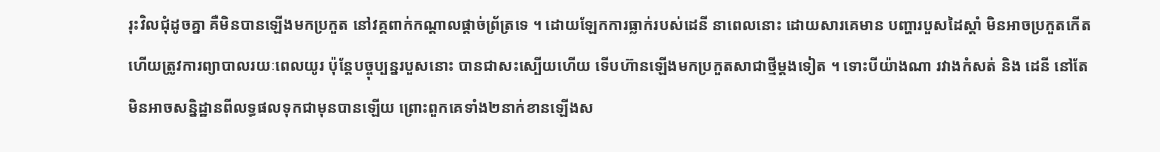រុះវិលជុំដូចគ្នា គឺមិនបានឡើងមកប្រកួត នៅវគ្គពាក់កណ្ដាលផ្ដាច់ព្រ័ត្រទេ ។ ដោយឡែកការធ្លាក់របស់ដេនី នាពេលនោះ ដោយសារគេមាន បញ្ហារបួសដៃស្ដាំ មិនអាចប្រកួតកើត ហើយត្រូវការព្យាបាលរយៈពេលយូរ ប៉ុន្ដែបច្ចុប្បន្នរបួសនោះ បានជាសះស្បើយហើយ ទើបហ៊ានឡើងមកប្រកួតសាជាថ្មីម្ដងទៀត ។ ទោះបីយ៉ាងណា រវាងកំសត់ និង ដេនី នៅតែមិនអាចសន្និដ្ឋានពីលទ្ធផលទុកជាមុនបានឡើយ ព្រោះពួកគេទាំង២នាក់ខានឡើងស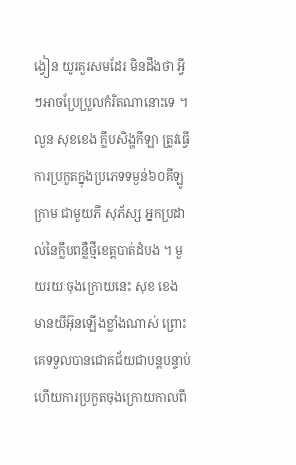ង្វៀន យូរគួរសមដែរ មិនដឹងថា អ្វីៗអាចប្រែប្រួលកំរិតណានោះទេ ។
លួន សុខខេង ក្លឹបសិង្ហកីឡា ត្រូវធ្វើការប្រកួតក្នុងប្រភេទទម្ងន់៦០គីឡូក្រាម ជាមួយភី សុភ័ស្ស អ្នកប្រដាល់នៃក្លឹបពន្លឺថ្មីខេត្ដបាត់ដំបង ។ មួយរយៈចុងក្រោយនេះ សុខ ខេង មានយីអ៊ុនឡើងខ្លាំងណាស់ ព្រោះគេទទួលបានជោគជ័យជាបន្ដបន្ទាប់ ហើយការប្រកួតចុងក្រោយកាលពី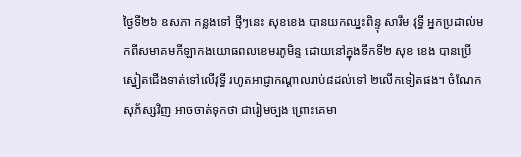ថ្ងៃទី២៦ ឧសភា កន្លងទៅ ថ្មីៗនេះ សុខខេង បានយកឈ្នះពិន្ទុ សារឹម វុទ្ធី អ្នកប្រដាល់មកពីសមាគមកីឡាកងយោធពលខេមរភូមិន្ទ ដោយនៅក្នុងទឹកទី២ សុខ ខេង បានប្រើស្នៀតជើងទាត់ទៅលើវុទ្ធី រហូតអាជ្ញាកណ្ដាលរាប់៨ដល់ទៅ ២លើកទៀតផង។ ចំណែកសុភ័ស្សវិញ អាចចាត់ទុកថា ជារៀមច្បង ព្រោះគេមា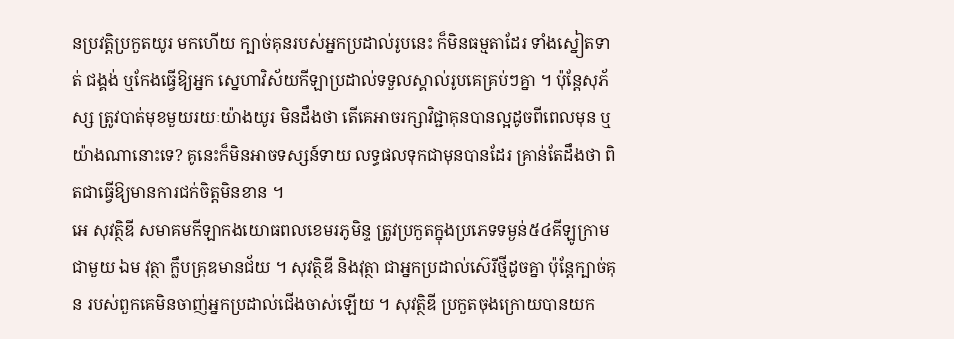នប្រវត្ដិប្រកួតយូរ មកហើយ ក្បាច់គុនរបស់អ្នកប្រដាល់រូបនេះ ក៏មិនធម្មតាដែរ ទាំងស្នៀតទាត់ ជង្គង់ ឬកែងធ្វើឱ្យអ្នក ស្នេហាវិស័យកីឡាប្រដាល់ទទួលស្គាល់រូបគេគ្រប់ៗគ្នា ។ ប៉ុន្ដែសុភ័ស្ស ត្រូវបាត់មុខមួយរយៈយ៉ាងយូរ មិនដឹងថា តើគេអាចរក្សាវិជ្ជាគុនបានល្អដូចពីពេលមុន ឬយ៉ាងណានោះទេ? គូនេះក៏មិនអាចទស្សន៍ទាយ លទ្ធផលទុកជាមុនបានដែរ គ្រាន់តែដឹងថា ពិតជាធ្វើឱ្យមានការជក់ចិត្ដមិនខាន ។
អេ សុវត្ថិឌី សមាគមកីឡាកងយោធពលខេមរភូមិន្ទ ត្រូវប្រកួតក្នុងប្រភេទទម្ងន់៥៤គីឡូក្រាម ជាមួយ ឯម វុត្ថា ក្លឹបគ្រុឌមានជ័យ ។ សុវត្ថិឌី និងវុត្ថា ជាអ្នកប្រដាល់ស៊េរីថ្មីដូចគ្នា ប៉ុន្ដែក្បាច់គុន របស់ពួកគេមិនចាញ់អ្នកប្រដាល់ជើងចាស់ឡើយ ។ សុវត្ថិឌី ប្រកួតចុងក្រោយបានយក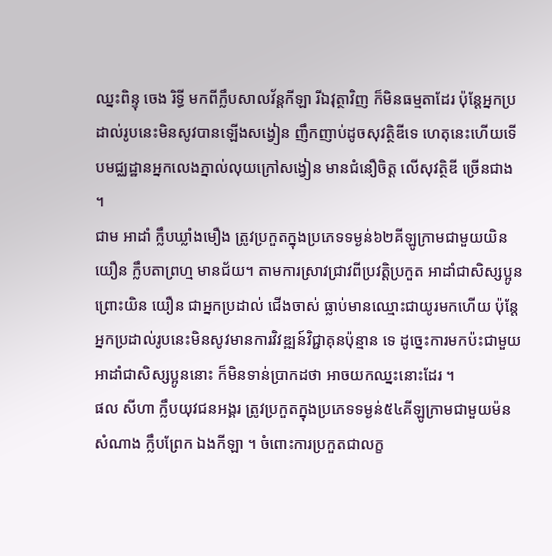ឈ្នះពិន្ទុ ចេង រិទ្ធី មកពីក្លឹបសាលវ័ន្ដកីឡា រីឯវុត្ថាវិញ ក៏មិនធម្មតាដែរ ប៉ុន្ដែអ្នកប្រដាល់រូបនេះមិនសូវបានឡើងសង្វៀន ញឹកញាប់ដូចសុវត្ថិឌីទេ ហេតុនេះហើយទើបមជ្ឈដ្ឋានអ្នកលេងភ្នាល់លុយក្រៅសង្វៀន មានជំនឿចិត្ដ លើសុវត្ថិឌី ច្រើនជាង ។
ជាម អាដាំ ក្លឹបឃ្លាំងមឿង ត្រូវប្រកួតក្នុងប្រភេទទម្ងន់៦២គីឡូក្រាមជាមួយយិន យឿន ក្លឹបតាព្រហ្ម មានជ័យ។ តាមការស្រាវជ្រាវពីប្រវត្ដិប្រកួត អាដាំជាសិស្សប្អូន ព្រោះយិន យឿន ជាអ្នកប្រដាល់ ជើងចាស់ ធ្លាប់មានឈ្មោះជាយូរមកហើយ ប៉ុន្ដែអ្នកប្រដាល់រូបនេះមិនសូវមានការវិវឌ្ឍន៍វិជ្ជាគុនប៉ុន្មាន ទេ ដូច្នេះការមកប៉ះជាមួយអាដាំជាសិស្សប្អូននោះ ក៏មិនទាន់ប្រាកដថា អាចយកឈ្នះនោះដែរ ។
ផល សីហា ក្លឹបយុវជនអង្គរ ត្រូវប្រកួតក្នុងប្រភេទទម្ងន់៥៤គីឡូក្រាមជាមួយម៉ន សំណាង ក្លឹបព្រែក ឯងកីឡា ។ ចំពោះការប្រកួតជាលក្ខ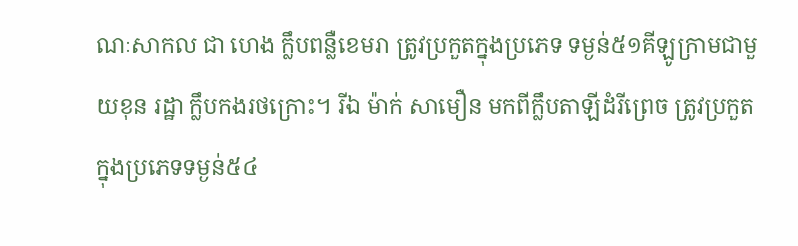ណៈសាកល ជា ហេង ក្លឹបពន្លឺខេមរា ត្រូវប្រកួតក្នុងប្រភេទ ទម្ងន់៥១គីឡូក្រាមជាមួយខុន រដ្ឋា ក្លឹបកងរថក្រោះ។ រីឯ ម៉ាក់ សាមឿន មកពីក្លឹបតាឡីដំរីព្រេច ត្រូវប្រកួតក្នុងប្រភេទទម្ងន់៥៤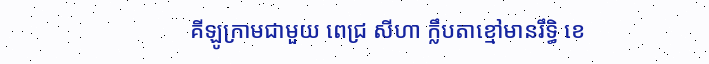គីឡូក្រាមជាមួយ ពេជ្រ សីហា ក្លឹបតាខ្មៅមានរឹទ្ធិ ខេ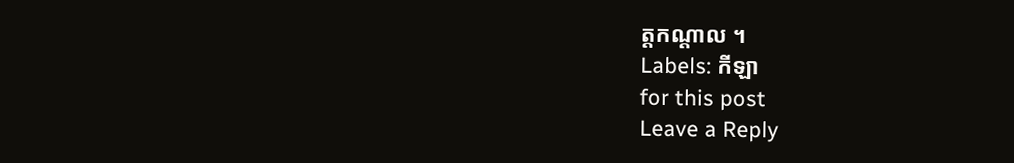ត្ដកណ្ដាល ។
Labels: កីឡា
for this post
Leave a Reply